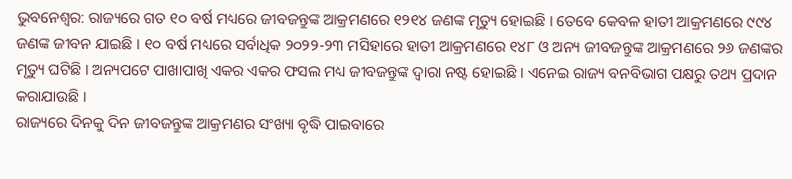ଭୁବନେଶ୍ବର: ରାଜ୍ୟରେ ଗତ ୧୦ ବର୍ଷ ମଧ୍ୟରେ ଜୀବଜନ୍ତୁଙ୍କ ଆକ୍ରମଣରେ ୧୨୧୪ ଜଣଙ୍କ ମୃତ୍ୟୁ ହୋଇଛି । ତେବେ କେବଳ ହାତୀ ଆକ୍ରମଣରେ ୯୯୪ ଜଣଙ୍କ ଜୀବନ ଯାଇଛି । ୧୦ ବର୍ଷ ମଧ୍ୟରେ ସର୍ବାଧିକ ୨୦୨୨-୨୩ ମସିହାରେ ହାତୀ ଆକ୍ରମଣରେ ୧୪୮ ଓ ଅନ୍ୟ ଜୀବଜନ୍ତୁଙ୍କ ଆକ୍ରମଣରେ ୨୬ ଜଣଙ୍କର ମୃତ୍ୟୁ ଘଟିଛି । ଅନ୍ୟପଟେ ପାଖାପାଖି ଏକର ଏକର ଫସଲ ମଧ୍ୟ ଜୀବଜନ୍ତୁଙ୍କ ଦ୍ଵାରା ନଷ୍ଟ ହୋଇଛି । ଏନେଇ ରାଜ୍ୟ ବନବିଭାଗ ପକ୍ଷରୁ ତଥ୍ୟ ପ୍ରଦାନ କରାଯାଉଛି ।
ରାଜ୍ୟରେ ଦିନକୁ ଦିନ ଜୀବଜନ୍ତୁଙ୍କ ଆକ୍ରମଣର ସଂଖ୍ୟା ବୃଦ୍ଧି ପାଇବାରେ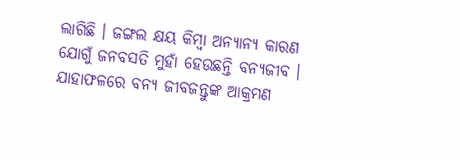ଲାଗିଛି । ଜଙ୍ଗଲ କ୍ଷୟ କିମ୍ବା ଅନ୍ୟାନ୍ୟ କାରଣ ଯୋଗୁଁ ଜନବସତି ମୁହାଁ ହେଉଛନ୍ତି ବନ୍ୟଜୀବ । ଯାହାଫଳରେ ବନ୍ୟ ଜୀବଜନ୍ତୁଙ୍କ ଆକ୍ରମଣ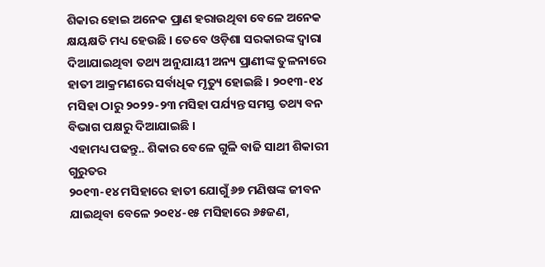ଶିକାର ହୋଇ ଅନେକ ପ୍ରାଣ ହରାଉଥିବା ବେଳେ ଅନେକ କ୍ଷୟକ୍ଷତି ମଧ୍ୟ ହେଉଛି । ତେବେ ଓଡ଼ିଶା ସରକାରଙ୍କ ଦ୍ଵାରା ଦିଆଯାଇଥିବା ତଥ୍ୟ ଅନୁଯାୟୀ ଅନ୍ୟ ପ୍ରାଣୀଙ୍କ ତୁଳନାରେ ହାତୀ ଆକ୍ରମଣରେ ସର୍ବାଧିକ ମୃତ୍ୟୁ ହୋଇଛି । ୨୦୧୩-୧୪ ମସିହା ଠାରୁ ୨୦୨୨-୨୩ ମସିହା ପର୍ଯ୍ୟନ୍ତ ସମସ୍ତ ତଥ୍ୟ ବନ ବିଭାଗ ପକ୍ଷରୁ ଦିଆଯାଇଛି ।
ଏହାମଧ୍ୟ ପଢନ୍ତୁ.. ଶିକାର ବେଳେ ଗୁଳି ବାଜି ସାଥୀ ଶିକାରୀ ଗୁରୁତର
୨୦୧୩-୧୪ ମସିହାରେ ହାତୀ ଯୋଗୁଁ ୬୭ ମଣିଷଙ୍କ ଜୀବନ ଯାଇଥିବା ବେଳେ ୨୦୧୪-୧୫ ମସିହାରେ ୬୫ଜଣ,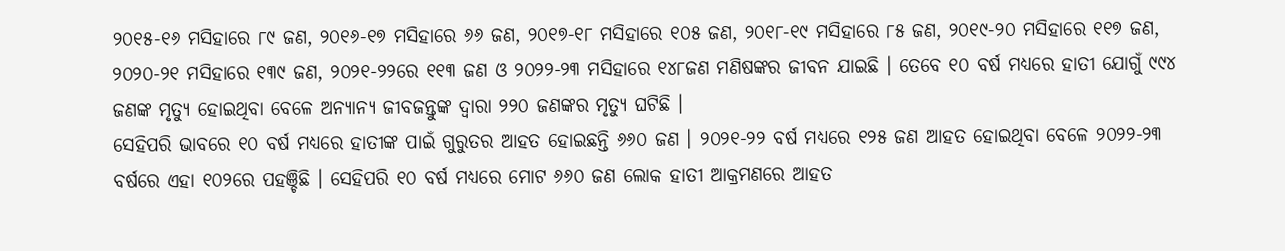୨୦୧୫-୧୬ ମସିହାରେ ୮୯ ଜଣ, ୨୦୧୬-୧୭ ମସିହାରେ ୬୬ ଜଣ, ୨୦୧୭-୧୮ ମସିହାରେ ୧୦୫ ଜଣ, ୨୦୧୮-୧୯ ମସିହାରେ ୮୫ ଜଣ, ୨୦୧୯-୨୦ ମସିହାରେ ୧୧୭ ଜଣ, ୨୦୨୦-୨୧ ମସିହାରେ ୧୩୯ ଜଣ, ୨୦୨୧-୨୨ରେ ୧୧୩ ଜଣ ଓ ୨୦୨୨-୨୩ ମସିହାରେ ୧୪୮ଜଣ ମଣିଷଙ୍କର ଜୀବନ ଯାଇଛି । ତେବେ ୧୦ ବର୍ଷ ମଧ୍ୟରେ ହାତୀ ଯୋଗୁଁ ୯୯୪ ଜଣଙ୍କ ମୃତ୍ୟୁ ହୋଇଥିବା ବେଳେ ଅନ୍ୟାନ୍ୟ ଜୀବଜନ୍ତୁଙ୍କ ଦ୍ଵାରା ୨୨୦ ଜଣଙ୍କର ମୃତ୍ୟୁ ଘଟିଛି ।
ସେହିପରି ଭାବରେ ୧୦ ବର୍ଷ ମଧ୍ୟରେ ହାତୀଙ୍କ ପାଇଁ ଗୁରୁତର ଆହତ ହୋଇଛନ୍ତି ୬୬୦ ଜଣ । ୨୦୨୧-୨୨ ବର୍ଷ ମଧ୍ୟରେ ୧୨୫ ଜଣ ଆହତ ହୋଇଥିବା ବେଳେ ୨୦୨୨-୨୩ ବର୍ଷରେ ଏହା ୧୦୨ରେ ପହଞ୍ଚିଛି । ସେହିପରି ୧୦ ବର୍ଷ ମଧ୍ୟରେ ମୋଟ ୬୬୦ ଜଣ ଲୋକ ହାତୀ ଆକ୍ରମଣରେ ଆହତ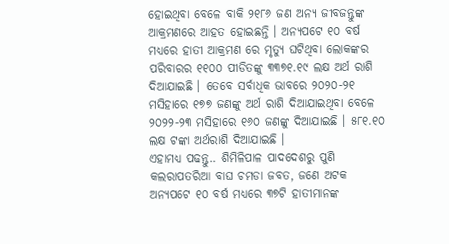ହୋଇଥିବା ବେଳେ ବାକି ୨୧୮୬ ଜଣ ଅନ୍ୟ ଜୀବଜନ୍ତୁଙ୍କ ଆକ୍ରମଣରେ ଆହତ ହୋଇଛନ୍ତି । ଅନ୍ୟପଟେ ୧୦ ବର୍ଷ ମଧ୍ୟରେ ହାତୀ ଆକ୍ରମଣ ରେ ମୃତ୍ୟୁ ଘଟିଥିବା ଲୋକଙ୍କର ପରିବାରର ୧୧୦୦ ପୀଡିତଙ୍କୁ ୩୩୭୧.୧୯ ଲକ୍ଷ ଅର୍ଥ ରାଶି ଦିଆଯାଇଛି । ତେବେ ସର୍ବାଧିକ ଭାବରେ ୨୦୨୦-୨୧ ମସିହାରେ ୧୭୭ ଜଣଙ୍କୁ ଅର୍ଥ ରାଶି ଦିଆଯାଇଥିବା ବେଳେ ୨୦୨୨-୨୩ ମସିହାରେ ୧୬୦ ଜଣଙ୍କୁ ଦିଆଯାଇଛି । ୫୮୧.୧୦ ଲକ୍ଷ ଟଙ୍କା ଅର୍ଥରାଶି ଦିଆଯାଇଛି ।
ଏହାମଧ୍ୟ ପଢନ୍ତୁ.. ଶିମିଳିପାଳ ପାଦଦେଶରୁ ପୁଣି କଲରାପତରିଆ ବାଘ ଚମଡା ଜବତ, ଜଣେ ଅଟକ
ଅନ୍ୟପଟେ ୧୦ ବର୍ଷ ମଧ୍ୟରେ ୩୭ଟି ହାତୀମାନଙ୍କ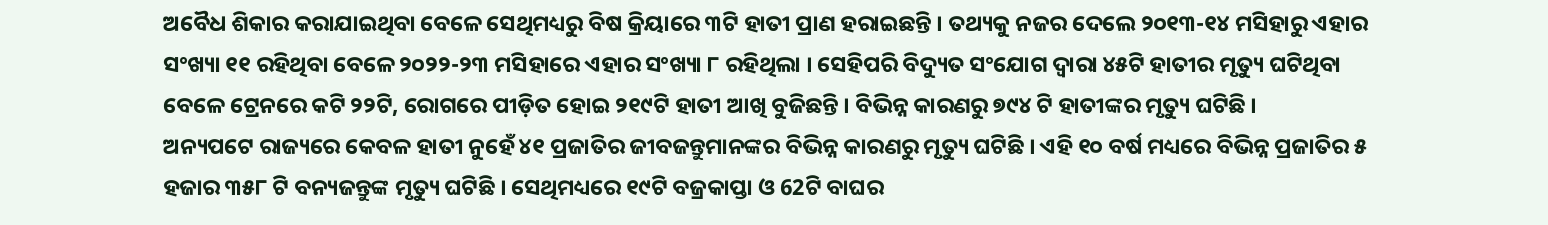ଅବୈଧ ଶିକାର କରାଯାଇଥିବା ବେଳେ ସେଥିମଧ୍ୟରୁ ବିଷ କ୍ରିୟାରେ ୩ଟି ହାତୀ ପ୍ରାଣ ହରାଇଛନ୍ତି । ତଥ୍ୟକୁ ନଜର ଦେଲେ ୨୦୧୩-୧୪ ମସିହାରୁ ଏହାର ସଂଖ୍ୟା ୧୧ ରହିଥିବା ବେଳେ ୨୦୨୨-୨୩ ମସିହାରେ ଏହାର ସଂଖ୍ୟା ୮ ରହିଥିଲା । ସେହିପରି ବିଦ୍ୟୁତ ସଂଯୋଗ ଦ୍ଵାରା ୪୫ଟି ହାତୀର ମୃତ୍ୟୁ ଘଟିଥିବା ବେଳେ ଟ୍ରେନରେ କଟି ୨୨ଟି, ରୋଗରେ ପୀଡ଼ିତ ହୋଇ ୨୧୯ଟି ହାତୀ ଆଖି ବୁଜିଛନ୍ତି । ବିଭିନ୍ନ କାରଣରୁ ୭୯୪ ଟି ହାତୀଙ୍କର ମୃତ୍ୟୁ ଘଟିଛି ।
ଅନ୍ୟପଟେ ରାଜ୍ୟରେ କେବଳ ହାତୀ ନୁହେଁ ୪୧ ପ୍ରଜାତିର ଜୀବଜନ୍ତୁମାନଙ୍କର ବିଭିନ୍ନ କାରଣରୁ ମୃତ୍ୟୁ ଘଟିଛି । ଏହି ୧୦ ବର୍ଷ ମଧ୍ୟରେ ବିଭିନ୍ନ ପ୍ରଜାତିର ୫ ହଜାର ୩୫୮ ଟି ବନ୍ୟଜନ୍ତୁଙ୍କ ମୃତ୍ୟୁ ଘଟିଛି । ସେଥିମଧ୍ୟରେ ୧୯ଟି ବଜ୍ରକାପ୍ତା ଓ 62ଟି ବାଘର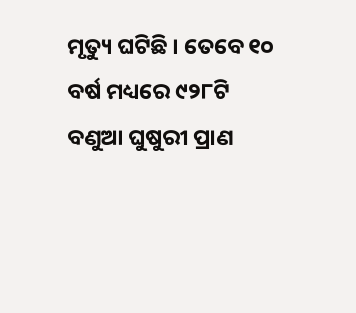ମୃତ୍ୟୁ ଘଟିଛି । ତେବେ ୧୦ ବର୍ଷ ମଧ୍ୟରେ ୯୨୮ଟି ବଣୁଆ ଘୁଷୁରୀ ପ୍ରାଣ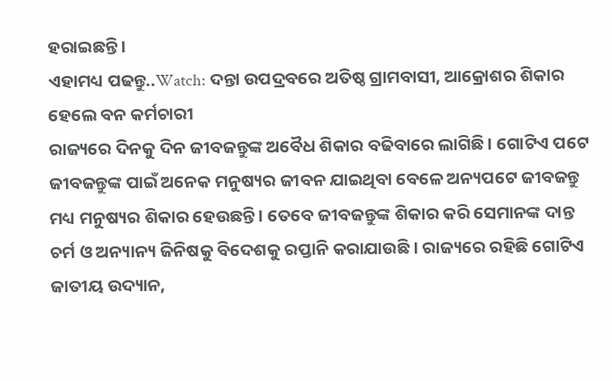ହରାଇଛନ୍ତି ।
ଏହାମଧ୍ୟ ପଢନ୍ତୁ..Watch: ଦନ୍ତା ଉପଦ୍ରବରେ ଅତିଷ୍ଠ ଗ୍ରାମବାସୀ, ଆକ୍ରୋଶର ଶିକାର ହେଲେ ବନ କର୍ମଚାରୀ
ରାଜ୍ୟରେ ଦିନକୁ ଦିନ ଜୀବଜନ୍ତୁଙ୍କ ଅବୈଧ ଶିକାର ବଢିବାରେ ଲାଗିଛି । ଗୋଟିଏ ପଟେ ଜୀବଜନ୍ତୁଙ୍କ ପାଇଁ ଅନେକ ମନୁଷ୍ୟର ଜୀବନ ଯାଇଥିବା ବେଳେ ଅନ୍ୟପଟେ ଜୀବଜନ୍ତୁ ମଧ୍ୟ ମନୁଷ୍ୟର ଶିକାର ହେଉଛନ୍ତି । ତେବେ ଜୀବଜନ୍ତୁଙ୍କ ଶିକାର କରି ସେମାନଙ୍କ ଦାନ୍ତ ଚର୍ମ ଓ ଅନ୍ୟାନ୍ୟ ଜିନିଷକୁ ବିଦେଶକୁ ରପ୍ତାନି କରାଯାଉଛି । ରାଜ୍ୟରେ ରହିଛି ଗୋଟିଏ ଜାତୀୟ ଉଦ୍ୟାନ,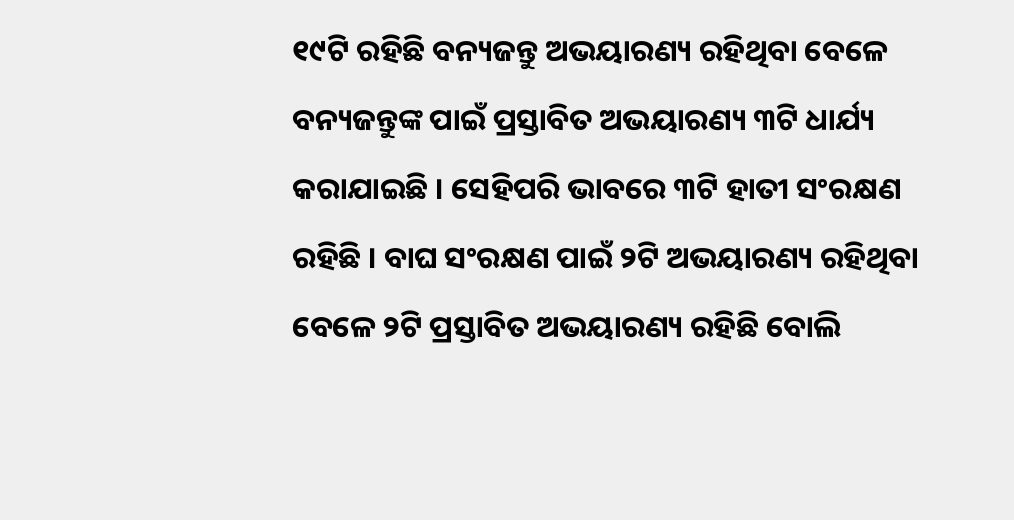୧୯ଟି ରହିଛି ବନ୍ୟଜନ୍ତୁ ଅଭୟାରଣ୍ୟ ରହିଥିବା ବେଳେ ବନ୍ୟଜନ୍ତୁଙ୍କ ପାଇଁ ପ୍ରସ୍ତାବିତ ଅଭୟାରଣ୍ୟ ୩ଟି ଧାର୍ଯ୍ୟ କରାଯାଇଛି । ସେହିପରି ଭାବରେ ୩ଟି ହାତୀ ସଂରକ୍ଷଣ ରହିଛି । ବାଘ ସଂରକ୍ଷଣ ପାଇଁ ୨ଟି ଅଭୟାରଣ୍ୟ ରହିଥିବା ବେଳେ ୨ଟି ପ୍ରସ୍ତାବିତ ଅଭୟାରଣ୍ୟ ରହିଛି ବୋଲି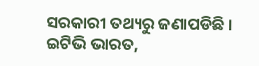ସରକାରୀ ତଥ୍ୟରୁ ଜଣାପଡିଛି ।
ଇଟିଭି ଭାରତ,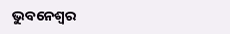ଭୁବନେଶ୍ବର